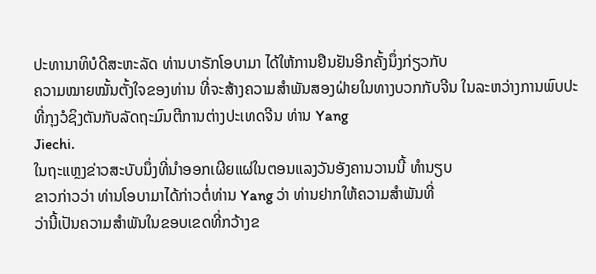ປະທານາທິບໍດີສະຫະລັດ ທ່ານບາຣັກໂອບາມາ ໄດ້ໃຫ້ການຢືນຢັນອີກຄັ້ງນຶ່ງກ່ຽວກັບ
ຄວາມໝາຍໝັ້ນຕັ້ງໃຈຂອງທ່ານ ທີ່ຈະສ້າງຄວາມສຳພັນສອງຝ່າຍໃນທາງບວກກັບຈີນ ໃນລະຫວ່າງການພົບປະທີ່ກຸງວໍຊິງຕັນກັບລັດຖະມົນຕີການຕ່າງປະເທດຈີນ ທ່ານ Yang
Jiechi.
ໃນຖະແຫຼງຂ່າວສະບັບນຶ່ງທີ່ນຳອອກເຜີຍແຜ່ໃນຕອນແລງວັນອັງຄານວານນີ້ ທຳນຽບ
ຂາວກ່າວວ່າ ທ່ານໂອບາມາໄດ້ກ່າວຕໍ່ທ່ານ Yang ວ່າ ທ່ານຢາກໃຫ້ຄວາມສໍາພັນທີ່
ວ່ານີ້ເປັນຄວາມສຳພັນໃນຂອບເຂດທີ່ກວ້າງຂ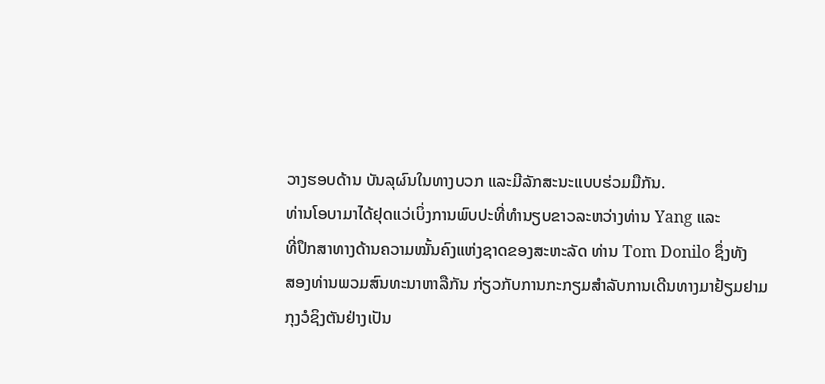ວາງຮອບດ້ານ ບັນລຸຜົນໃນທາງບວກ ແລະມີລັກສະນະແບບຮ່ວມມືກັນ.
ທ່ານໂອບາມາໄດ້ຢຸດແວ່ເບິ່ງການພົບປະທີ່ທຳນຽບຂາວລະຫວ່າງທ່ານ Yang ແລະ
ທີ່ປຶກສາທາງດ້ານຄວາມໝັ້ນຄົງແຫ່ງຊາດຂອງສະຫະລັດ ທ່ານ Tom Donilo ຊຶ່ງທັງ
ສອງທ່ານພວມສົນທະນາຫາລືກັນ ກ່ຽວກັບການກະກຽມສໍາລັບການເດີນທາງມາຢ້ຽມຢາມ
ກຸງວໍຊິງຕັນຢ່າງເປັນ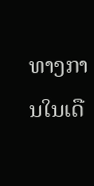ທາງການໃນເດື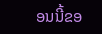ອນນີ້ຂອ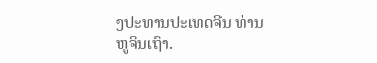ງປະທານປະເທດຈີນ ທ່ານ ຫູຈິນເຖົາ.